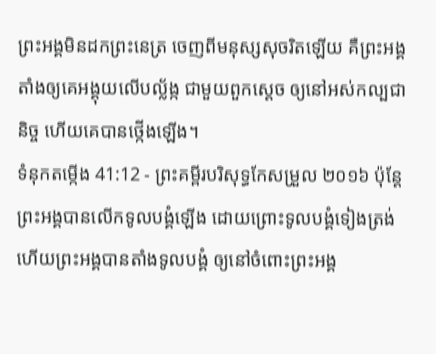ព្រះអង្គមិនដកព្រះនេត្រ ចេញពីមនុស្សសុចរិតឡើយ គឺព្រះអង្គតាំងឲ្យគេអង្គុយលើបល្ល័ង្ក ជាមួយពួកស្តេច ឲ្យនៅអស់កល្បជានិច្ច ហើយគេបានថ្កើងឡើង។
ទំនុកតម្កើង 41:12 - ព្រះគម្ពីរបរិសុទ្ធកែសម្រួល ២០១៦ ប៉ុន្ដែ ព្រះអង្គបានលើកទូលបង្គំឡើង ដោយព្រោះទូលបង្គំទៀងត្រង់ ហើយព្រះអង្គបានតាំងទូលបង្គំ ឲ្យនៅចំពោះព្រះអង្គ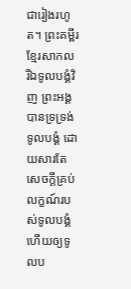ជារៀងរហូត។ ព្រះគម្ពីរខ្មែរសាកល រីឯទូលបង្គំវិញ ព្រះអង្គបានទ្រទ្រង់ទូលបង្គំ ដោយសារតែសេចក្ដីគ្រប់លក្ខណ៍របស់ទូលបង្គំ ហើយឲ្យទូលប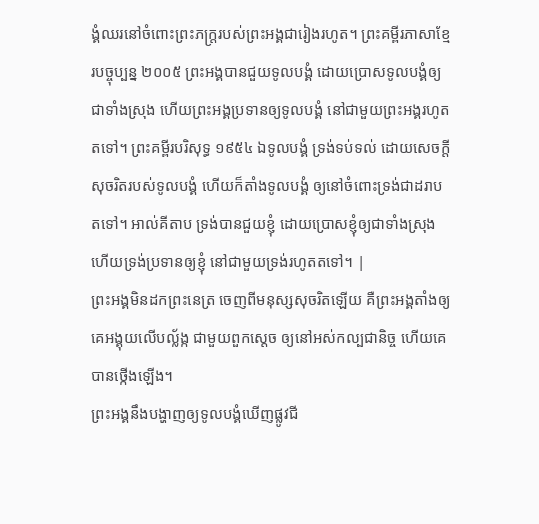ង្គំឈរនៅចំពោះព្រះភក្ត្ររបស់ព្រះអង្គជារៀងរហូត។ ព្រះគម្ពីរភាសាខ្មែរបច្ចុប្បន្ន ២០០៥ ព្រះអង្គបានជួយទូលបង្គំ ដោយប្រោសទូលបង្គំឲ្យជាទាំងស្រុង ហើយព្រះអង្គប្រទានឲ្យទូលបង្គំ នៅជាមួយព្រះអង្គរហូតតទៅ។ ព្រះគម្ពីរបរិសុទ្ធ ១៩៥៤ ឯទូលបង្គំ ទ្រង់ទប់ទល់ ដោយសេចក្ដីសុចរិតរបស់ទូលបង្គំ ហើយក៏តាំងទូលបង្គំ ឲ្យនៅចំពោះទ្រង់ជាដរាបតទៅ។ អាល់គីតាប ទ្រង់បានជួយខ្ញុំ ដោយប្រោសខ្ញុំឲ្យជាទាំងស្រុង ហើយទ្រង់ប្រទានឲ្យខ្ញុំ នៅជាមួយទ្រង់រហូតតទៅ។ |
ព្រះអង្គមិនដកព្រះនេត្រ ចេញពីមនុស្សសុចរិតឡើយ គឺព្រះអង្គតាំងឲ្យគេអង្គុយលើបល្ល័ង្ក ជាមួយពួកស្តេច ឲ្យនៅអស់កល្បជានិច្ច ហើយគេបានថ្កើងឡើង។
ព្រះអង្គនឹងបង្ហាញឲ្យទូលបង្គំឃើញផ្លូវជី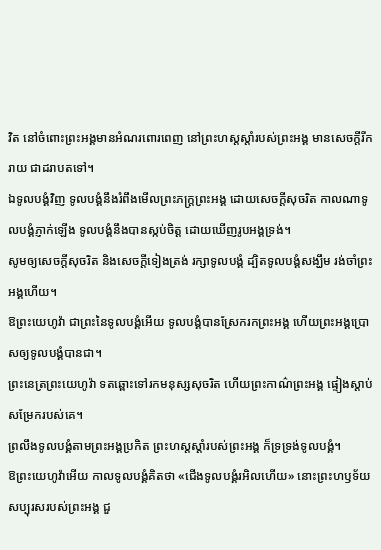វិត នៅចំពោះព្រះអង្គមានអំណរពោរពេញ នៅព្រះហស្តស្តាំរបស់ព្រះអង្គ មានសេចក្ដីរីករាយ ជាដរាបតទៅ។
ឯទូលបង្គំវិញ ទូលបង្គំនឹងរំពឹងមើលព្រះភក្ត្រព្រះអង្គ ដោយសេចក្ដីសុចរិត កាលណាទូលបង្គំភ្ញាក់ឡើង ទូលបង្គំនឹងបានស្កប់ចិត្ត ដោយឃើញរូបអង្គទ្រង់។
សូមឲ្យសេចក្ដីសុចរិត និងសេចក្ដីទៀងត្រង់ រក្សាទូលបង្គំ ដ្បិតទូលបង្គំសង្ឃឹម រង់ចាំព្រះអង្គហើយ។
ឱព្រះយេហូវ៉ា ជាព្រះនៃទូលបង្គំអើយ ទូលបង្គំបានស្រែករកព្រះអង្គ ហើយព្រះអង្គប្រោសឲ្យទូលបង្គំបានជា។
ព្រះនេត្រព្រះយេហូវ៉ា ទតឆ្ពោះទៅរកមនុស្សសុចរិត ហើយព្រះកាណ៌ព្រះអង្គ ផ្ទៀងស្តាប់សម្រែករបស់គេ។
ព្រលឹងទូលបង្គំតាមព្រះអង្គប្រកិត ព្រះហស្តស្តាំរបស់ព្រះអង្គ ក៏ទ្រទ្រង់ទូលបង្គំ។
ឱព្រះយេហូវ៉ាអើយ កាលទូលបង្គំគិតថា «ជើងទូលបង្គំរអិលហើយ» នោះព្រះហឫទ័យសប្បុរសរបស់ព្រះអង្គ ជួ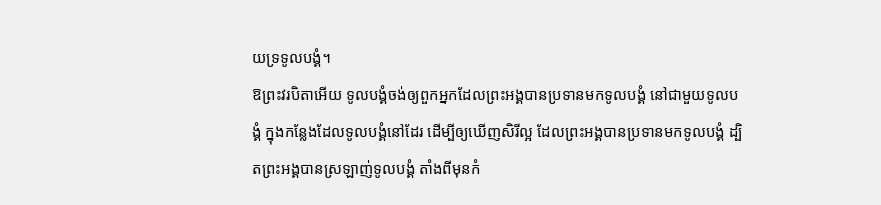យទ្រទូលបង្គំ។
ឱព្រះវរបិតាអើយ ទូលបង្គំចង់ឲ្យពួកអ្នកដែលព្រះអង្គបានប្រទានមកទូលបង្គំ នៅជាមួយទូលបង្គំ ក្នុងកន្លែងដែលទូលបង្គំនៅដែរ ដើម្បីឲ្យឃើញសិរីល្អ ដែលព្រះអង្គបានប្រទានមកទូលបង្គំ ដ្បិតព្រះអង្គបានស្រឡាញ់ទូលបង្គំ តាំងពីមុនកំ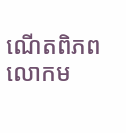ណើតពិភពលោកម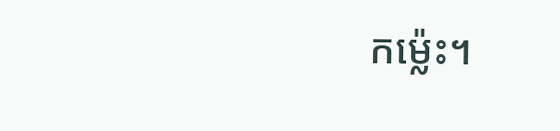កម៉្លេះ។